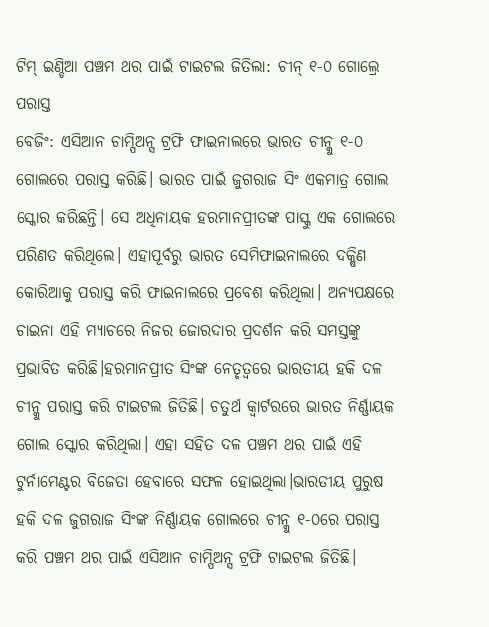ଟିମ୍ ଇଣ୍ଡିଆ ପଞ୍ଚମ ଥର ପାଇଁ ଟାଇଟଲ ଜିତିଲା: ଚୀନ୍ ୧-୦ ଗୋଲ୍ରେ ପରାସ୍ତ
ବେଜିଂ: ଏସିଆନ ଚାମ୍ପିଅନ୍ସ ଟ୍ରଫି ଫାଇନାଲରେ ଭାରତ ଚୀନ୍କୁ ୧-୦ ଗୋଲରେ ପରାସ୍ତ କରିଛି। ଭାରତ ପାଇଁ ଜୁଗରାଜ ସିଂ ଏକମାତ୍ର ଗୋଲ ସ୍କୋର କରିଛନ୍ତି। ସେ ଅଧିନାୟକ ହରମାନପ୍ରୀତଙ୍କ ପାସ୍କୁ ଏକ ଗୋଲରେ ପରିଣତ କରିଥିଲେ। ଏହାପୂର୍ବରୁ ଭାରତ ସେମିଫାଇନାଲରେ ଦକ୍ଷିଣ କୋରିଆକୁ ପରାସ୍ତ କରି ଫାଇନାଲରେ ପ୍ରବେଶ କରିଥିଲା। ଅନ୍ୟପକ୍ଷରେ ଚାଇନା ଏହି ମ୍ୟାଚରେ ନିଜର ଜୋରଦାର ପ୍ରଦର୍ଶନ କରି ସମସ୍ତଙ୍କୁ ପ୍ରଭାବିତ କରିଛି।ହରମାନପ୍ରୀତ ସିଂଙ୍କ ନେତୃତ୍ୱରେ ଭାରତୀୟ ହକି ଦଳ ଚୀନ୍କୁ ପରାସ୍ତ କରି ଟାଇଟଲ ଜିତିଛି। ଚତୁର୍ଥ କ୍ୱାର୍ଟରରେ ଭାରତ ନିର୍ଣ୍ଣାୟକ ଗୋଲ ସ୍କୋର କରିଥିଲା। ଏହା ସହିତ ଦଳ ପଞ୍ଚମ ଥର ପାଇଁ ଏହି ଟୁର୍ନାମେଣ୍ଟର ବିଜେତା ହେବାରେ ସଫଳ ହୋଇଥିଲା।ଭାରତୀୟ ପୁରୁଷ ହକି ଦଳ ଜୁଗରାଜ ସିଂଙ୍କ ନିର୍ଣ୍ଣାୟକ ଗୋଲରେ ଚୀନ୍କୁ ୧-୦ରେ ପରାସ୍ତ କରି ପଞ୍ଚମ ଥର ପାଇଁ ଏସିଆନ ଚାମ୍ପିଅନ୍ସ ଟ୍ରଫି ଟାଇଟଲ ଜିତିଛି।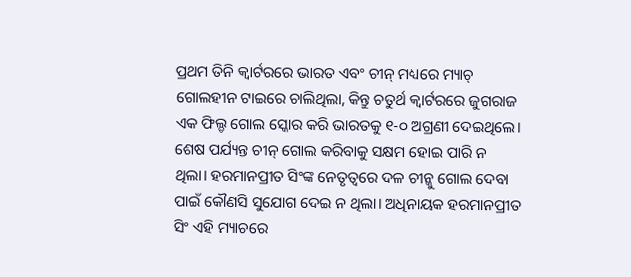ପ୍ରଥମ ତିନି କ୍ୱାର୍ଟରରେ ଭାରତ ଏବଂ ଚୀନ୍ ମଧ୍ୟରେ ମ୍ୟାଚ୍ ଗୋଲହୀନ ଟାଇରେ ଚାଲିଥିଲା, କିନ୍ତୁ ଚତୁର୍ଥ କ୍ୱାର୍ଟରରେ ଜୁଗରାଜ ଏକ ଫିଲ୍ଡ ଗୋଲ ସ୍କୋର କରି ଭାରତକୁ ୧-୦ ଅଗ୍ରଣୀ ଦେଇଥିଲେ। ଶେଷ ପର୍ଯ୍ୟନ୍ତ ଚୀନ୍ ଗୋଲ କରିବାକୁ ସକ୍ଷମ ହୋଇ ପାରି ନ ଥିଲା। ହରମାନପ୍ରୀତ ସିଂଙ୍କ ନେତୃତ୍ୱରେ ଦଳ ଚୀନ୍କୁ ଗୋଲ ଦେବା ପାଇଁ କୌଣସି ସୁଯୋଗ ଦେଇ ନ ଥିଲା। ଅଧିନାୟକ ହରମାନପ୍ରୀତ ସିଂ ଏହି ମ୍ୟାଚରେ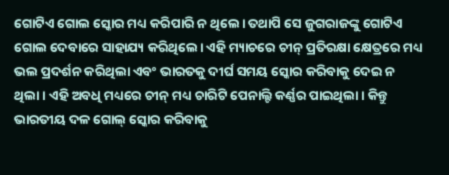ଗୋଟିଏ ଗୋଲ ସ୍କୋର ମଧ୍ୟ କରିପାରି ନ ଥିଲେ। ତଥାପି ସେ ଜୁଗରାଜଙ୍କୁ ଗୋଟିଏ ଗୋଲ ଦେବାରେ ସାହାଯ୍ୟ କରିଥିଲେ। ଏହି ମ୍ୟାଚରେ ଚୀନ୍ ପ୍ରତିରକ୍ଷା କ୍ଷେତ୍ରରେ ମଧ୍ୟ ଭଲ ପ୍ରଦର୍ଶନ କରିଥିଲା ଏବଂ ଭାରତକୁ ଦୀର୍ଘ ସମୟ ସ୍କୋର କରିବାକୁ ଦେଇ ନ ଥିଲା। ଏହି ଅବଧି ମଧ୍ୟରେ ଚୀନ୍ ମଧ୍ୟ ଚାରିଟି ପେନାଲ୍ଟି କର୍ଣ୍ଣର ପାଇଥିଲା। କିନ୍ତୁ ଭାରତୀୟ ଦଳ ଗୋଲ୍ ସ୍କୋର କରିବାକୁ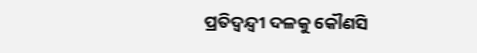ପ୍ରତିଦ୍ବନ୍ଦ୍ବୀ ଦଳକୁ କୌଣସି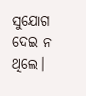ସୁଯୋଗ ଦେଇ ନ ଥିଲେ।